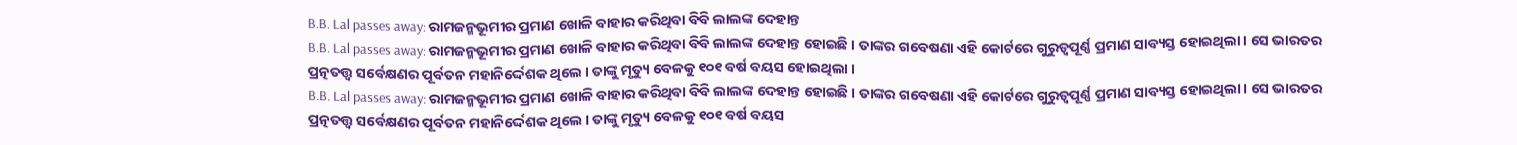B.B. Lal passes away: ରାମଜନ୍ମଭୂମୀର ପ୍ରମାଣ ଖୋଳି ବାହାର କରିଥିବା ବିବି ଲାଲଙ୍କ ଦେହାନ୍ତ
B.B. Lal passes away: ରାମଜନ୍ମଭୂମୀର ପ୍ରମାଣ ଖୋଳି ବାହାର କରିଥିବା ବିବି ଲାଲଙ୍କ ଦେହାନ୍ତ ହୋଇଛି । ତାଙ୍କର ଗବେଷଣା ଏହି କୋର୍ଟରେ ଗୁରୁତ୍ୱପୂର୍ଣ୍ଣ ପ୍ରମାଣ ସାବ୍ୟସ୍ତ ହୋଇଥିଲା । ସେ ଭାରତର ପ୍ରତ୍ନତତ୍ତ୍ୱ ସର୍ବେକ୍ଷଣର ପୂର୍ବତନ ମହାନିର୍ଦ୍ଦେଶକ ଥିଲେ । ତାଙ୍କୁ ମୃତ୍ୟୁ ବେଳକୁ ୧୦୧ ବର୍ଷ ବୟସ ହୋଇଥିଲା ।
B.B. Lal passes away: ରାମଜନ୍ମଭୂମୀର ପ୍ରମାଣ ଖୋଳି ବାହାର କରିଥିବା ବିବି ଲାଲଙ୍କ ଦେହାନ୍ତ ହୋଇଛି । ତାଙ୍କର ଗବେଷଣା ଏହି କୋର୍ଟରେ ଗୁରୁତ୍ୱପୂର୍ଣ୍ଣ ପ୍ରମାଣ ସାବ୍ୟସ୍ତ ହୋଇଥିଲା । ସେ ଭାରତର ପ୍ରତ୍ନତତ୍ତ୍ୱ ସର୍ବେକ୍ଷଣର ପୂର୍ବତନ ମହାନିର୍ଦ୍ଦେଶକ ଥିଲେ । ତାଙ୍କୁ ମୃତ୍ୟୁ ବେଳକୁ ୧୦୧ ବର୍ଷ ବୟସ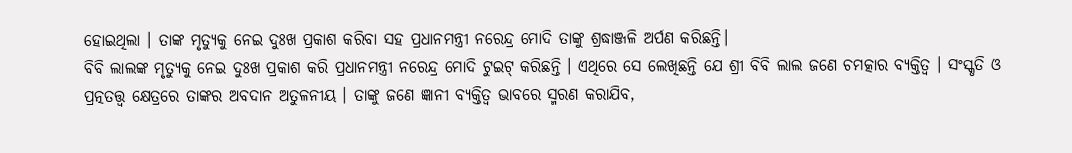ହୋଇଥିଲା । ତାଙ୍କ ମୃତ୍ୟୁକୁ ନେଇ ଦୁଃଖ ପ୍ରକାଶ କରିବା ସହ ପ୍ରଧାନମନ୍ତ୍ରୀ ନରେନ୍ଦ୍ର ମୋଦି ତାଙ୍କୁ ଶ୍ରଦ୍ଧାଞ୍ଜଳି ଅର୍ପଣ କରିଛନ୍ତି।
ବିବି ଲାଲଙ୍କ ମୃତ୍ୟୁକୁ ନେଇ ଦୁଃଖ ପ୍ରକାଶ କରି ପ୍ରଧାନମନ୍ତ୍ରୀ ନରେନ୍ଦ୍ର ମୋଦି ଟୁଇଟ୍ କରିଛନ୍ତି । ଏଥିରେ ସେ ଲେଖିଛନ୍ତି ଯେ ଶ୍ରୀ ବିବି ଲାଲ ଜଣେ ଚମତ୍କାର ବ୍ୟକ୍ତିତ୍ୱ । ସଂସ୍କୃତି ଓ ପ୍ରତ୍ନତତ୍ତ୍ୱ କ୍ଷେତ୍ରରେ ତାଙ୍କର ଅବଦାନ ଅତୁଳନୀୟ । ତାଙ୍କୁ ଜଣେ ଜ୍ଞାନୀ ବ୍ୟକ୍ତିତ୍ୱ ଭାବରେ ସ୍ମରଣ କରାଯିବ,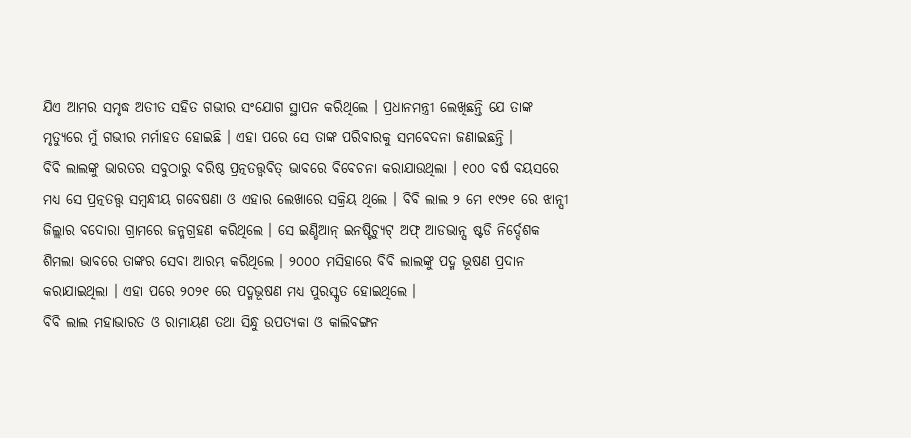ଯିଏ ଆମର ସମୃଦ୍ଧ ଅତୀତ ସହିତ ଗଭୀର ସଂଯୋଗ ସ୍ଥାପନ କରିଥିଲେ । ପ୍ରଧାନମନ୍ତ୍ରୀ ଲେଖିଛନ୍ତି ଯେ ତାଙ୍କ ମୃତ୍ୟୁରେ ମୁଁ ଗଭୀର ମର୍ମାହତ ହୋଇଛି । ଏହା ପରେ ସେ ତାଙ୍କ ପରିବାରକୁ ସମବେଦନା ଜଣାଇଛନ୍ତି ।
ବିବି ଲାଲଙ୍କୁ ଭାରତର ସବୁଠାରୁ ବରିଷ୍ଠ ପ୍ରତ୍ନତତ୍ତ୍ୱବିତ୍ ଭାବରେ ବିବେଚନା କରାଯାଉଥିଲା । ୧୦୦ ବର୍ଷ ବୟସରେ ମଧ୍ୟ ସେ ପ୍ରତ୍ନତତ୍ତ୍ୱ ସମ୍ବନ୍ଧୀୟ ଗବେଷଣା ଓ ଏହାର ଲେଖାରେ ସକ୍ରିୟ ଥିଲେ । ବିବି ଲାଲ ୨ ମେ ୧୯୨୧ ରେ ଝାନ୍ସୀ ଜିଲ୍ଲାର ବଦୋରା ଗ୍ରାମରେ ଜନ୍ମଗ୍ରହଣ କରିଥିଲେ । ସେ ଇଣ୍ଡିଆନ୍ ଇନଷ୍ଟିଚ୍ୟୁଟ୍ ଅଫ୍ ଆଡଭାନ୍ସ ଷ୍ଟଡି ନିର୍ଦ୍ଦେଶକ ଶିମଲା ଭାବରେ ତାଙ୍କର ସେବା ଆରମ୍ଭ କରିଥିଲେ । ୨୦୦୦ ମସିହାରେ ବିବି ଲାଲଙ୍କୁ ପଦ୍ମ ଭୂଷଣ ପ୍ରଦାନ କରାଯାଇଥିଲା । ଏହା ପରେ ୨୦୨୧ ରେ ପଦ୍ମଭୂଷଣ ମଧ୍ୟ ପୁରସ୍କୃତ ହୋଇଥିଲେ ।
ବିବି ଲାଲ ମହାଭାରତ ଓ ରାମାୟଣ ତଥା ସିନ୍ଧୁ ଉପତ୍ୟକା ଓ କାଲିବଙ୍ଗନ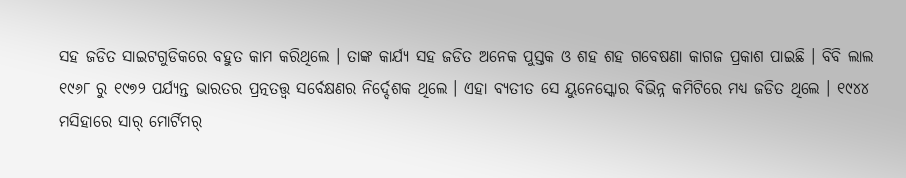ସହ ଜଡିତ ସାଇଟଗୁଡିକରେ ବହୁତ କାମ କରିଥିଲେ । ତାଙ୍କ କାର୍ଯ୍ୟ ସହ ଜଡିତ ଅନେକ ପୁସ୍ତକ ଓ ଶହ ଶହ ଗବେଷଣା କାଗଜ ପ୍ରକାଶ ପାଇଛି । ବିବି ଲାଲ ୧୯୬୮ ରୁ ୧୯୭୨ ପର୍ଯ୍ୟନ୍ତ ଭାରତର ପ୍ରତ୍ନତତ୍ତ୍ୱ ସର୍ବେକ୍ଷଣର ନିର୍ଦ୍ଦେଶକ ଥିଲେ । ଏହା ବ୍ୟତୀତ ସେ ୟୁନେସ୍କୋର ବିଭିନ୍ନ କମିଟିରେ ମଧ୍ୟ ଜଡିତ ଥିଲେ । ୧୯୪୪ ମସିହାରେ ସାର୍ ମୋର୍ଟିମର୍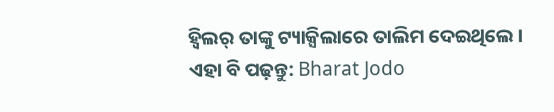ହ୍ୱିଲର୍ ତାଙ୍କୁ ଟ୍ୟାକ୍ସିଲାରେ ତାଲିମ ଦେଇଥିଲେ ।
ଏହା ବି ପଢ଼ନ୍ତୁ: Bharat Jodo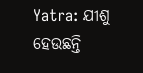Yatra: ଯୀଶୁ ହେଉଛନ୍ତି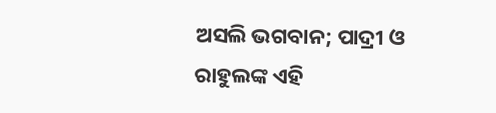ଅସଲି ଭଗବାନ; ପାଦ୍ରୀ ଓ ରାହୁଲଙ୍କ ଏହି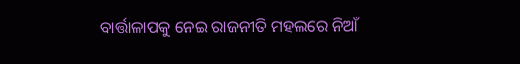ବାର୍ତ୍ତାଳାପକୁ ନେଇ ରାଜନୀତି ମହଲରେ ନିଆଁ